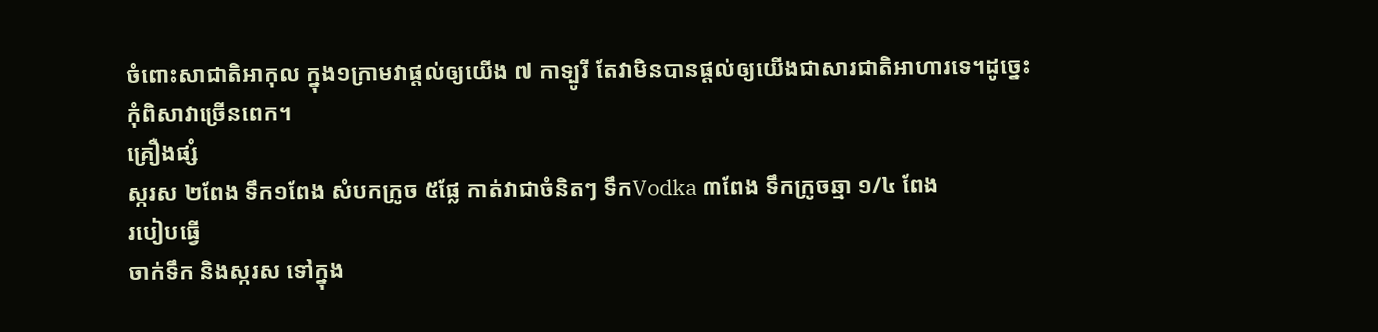ចំពោះសាជាតិអាកុល ក្នុង១ក្រាមវាផ្តល់ឲ្យយើង ៧ កាទ្បូរី តែវាមិនបានផ្តល់ឲ្យយើងជាសារជាតិអាហារទេ។ដូច្នេះកុំពិសាវាច្រើនពេក។
គ្រឿងផ្សំ
ស្ករស ២ពែង ទឹក១ពែង សំបកក្រូច ៥ផ្លែ កាត់វាជាចំនិតៗ ទឹកVodka ៣ពែង ទឹកក្រូចឆ្មា ១/៤ ពែង
របៀបធ្វើ
ចាក់ទឹក និងស្ករស ទៅក្នុង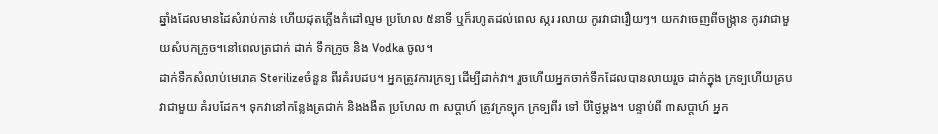ឆ្នាំងដែលមានដៃសំរាប់កាន់ ហើយដុតភ្លើងកំដៅល្មម ប្រហែល ៥នាទី ឬក៏រហូតដល់ពេល ស្ករ រលាយ កូរវាជារឿយៗ។ យកវាចេញពីចង្ក្រាន កូរវាជាមួយសំបកក្រូច។នៅពេលត្រជាក់ ដាក់ ទឹកក្រូច និង Vodka ចូល។
ដាក់ទឺកសំលាប់មេរោគ Sterilizeចំនួន ពីរគំរបដប។ អ្នកត្រូវការក្រទ្ប ដើម្បីដាក់វា។ រួចហើយអ្នកចាក់ទឹកដែលបានលាយរួច ដាក់ក្នុង ក្រទ្បហើយគ្របវាជាមួយ គំរបដែក។ ទុកវានៅកន្លែងត្រជាក់ និងងងឺត ប្រហែល ៣ សប្តាហ៍ ត្រូវក្រទ្បុក ក្រទ្បពីរ ទៅ បីថ្ងៃម្តង។ បន្ទាប់ពី ៣សប្តាហ៍ អ្នក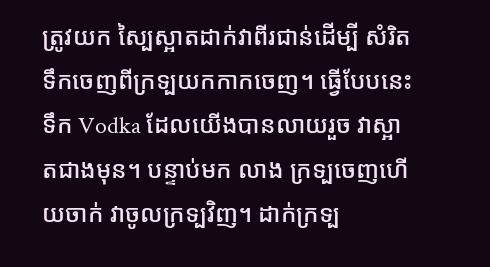ត្រូវយក ស្បៃស្អាតដាក់វាពីរជាន់ដើម្បី សំរិតទឹកចេញពីក្រទ្បយកកាកចេញ។ ធ្វើបែបនេះ ទឹក Vodka ដែលយើងបានលាយរួច វាស្អាតជាងមុន។ បន្ទាប់មក លាង ក្រទ្បចេញហើយចាក់ វាចូលក្រទ្បវិញ។ ដាក់ក្រទ្ប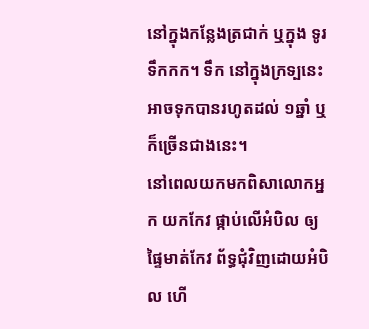នៅក្នុងកន្លែងត្រជាក់ ឬក្នុង ទូរទឹកកក។ ទឹក នៅក្នុងក្រទ្បនេះអាចទុកបានរហូតដល់ ១ឆ្នាំ ឬក៏ច្រើនជាងនេះ។
នៅពេលយកមកពិសាលោកអ្នក យកកែវ ផ្កាប់លើអំបិល ឲ្យផ្ទៃមាត់កែវ ព័ទ្ធជុំវិញដោយអំបិល ហើ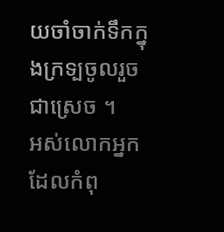យចាំចាក់ទឹកក្នុងក្រទ្បចូលរួចជាស្រេច ។
អស់លោកអ្នក ដែលកំពុ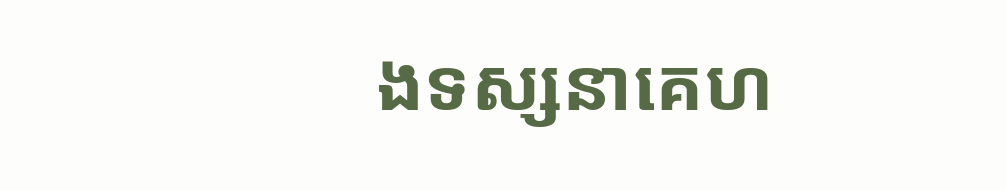ងទស្សនាគេហ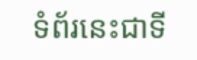ទំព័រនេះជាទី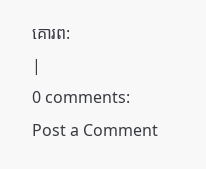គោរព:
|
0 comments:
Post a Comment